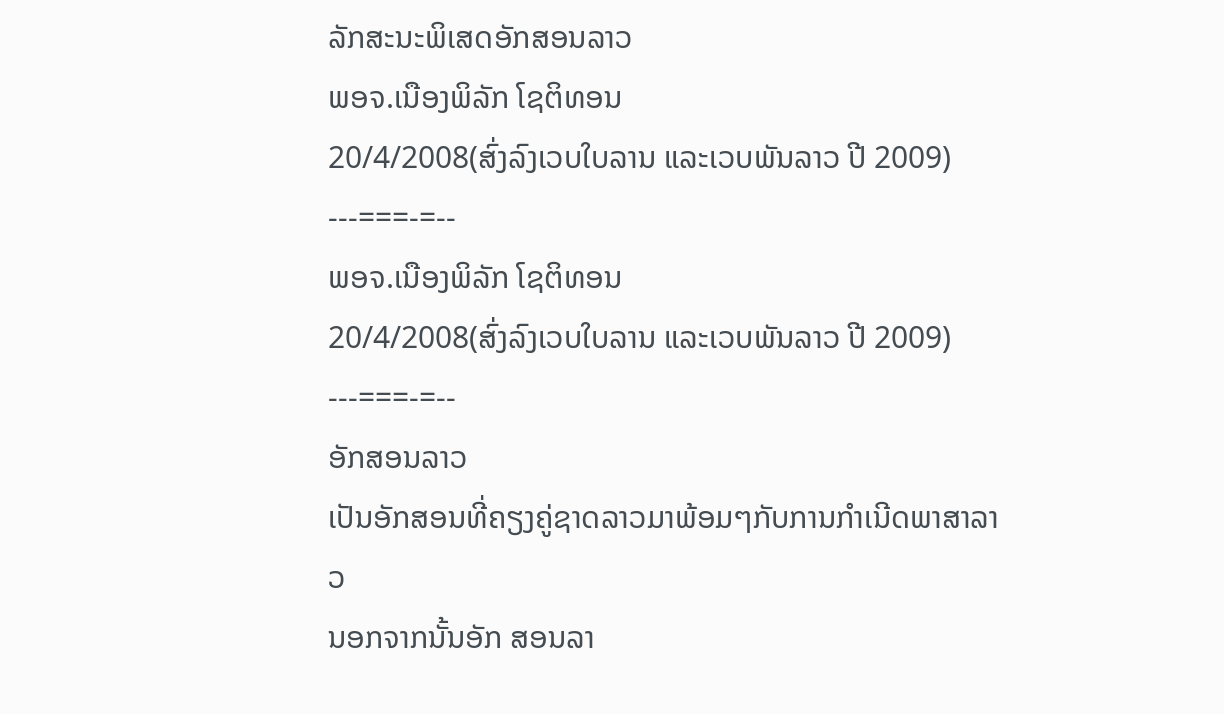ລັກສະນະພິເສດອັກສອນລາວ
ພອຈ.ເນືອງພິລັກ ໂຊຕິທອນ
20/4/2008(ສົ່ງລົງເວບໃບລານ ແລະເວບພັນລາວ ປີ 2009)
---===-=--
ພອຈ.ເນືອງພິລັກ ໂຊຕິທອນ
20/4/2008(ສົ່ງລົງເວບໃບລານ ແລະເວບພັນລາວ ປີ 2009)
---===-=--
ອັກສອນລາວ
ເປັນອັກສອນທີ່ຄຽງຄູ່ຊາດລາວມາພ້ອມໆກັບການກໍາເນີດພາສາລາວ
ນອກຈາກນັ້ນອັກ ສອນລາ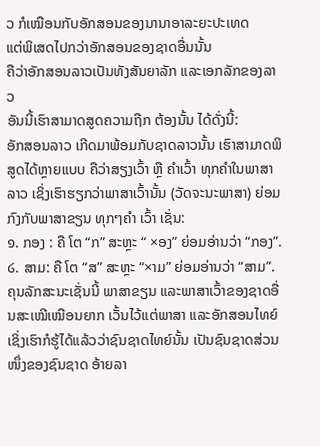ວ ກໍເໝືອນກັບອັກສອນຂອງນານາອາລະຍະປະເທດ
ແຕ່ພິເສດໄປກວ່າອັກສອນຂອງຊາດອື່ນນັ້ນ
ຄືວ່າອັກສອນລາວເປັນທັງສັນຍາລັກ ແລະເອກລັກຂອງລາວ
ອັນນີ້ເຮົາສາມາດສູດຄວາມຖືກ ຕ້ອງນັ້ນ ໄດ້ດັ່ງນີ້:
ອັກສອນລາວ ເກີດມາພ້ອມກັບຊາດລາວນັ້ນ ເຮົາສາມາດພິສູດໄດ້ຫຼາຍແບບ ຄືວ່າສຽງເວົ້າ ຫຼື ຄໍາເວົ້າ ທຸກຄໍາໃນພາສາລາວ ເຊິ່ງເຮົາຮຽກວ່າພາສາເວົ້ານັ້ນ (ວັດຈະນະພາສາ) ຍ່ອມກົງກັບພາສາຂຽນ ທຸກໆຄໍາ ເວົ້າ ເຊັ່ນ:
໑. ກອງ : ຄື ໂຕ “ກ” ສະຫຼະ “ ×ອງ” ຍ່ອມອ່ານວ່າ “ກອງ”.
໒. ສາມ: ຄື ໂຕ “ສ” ສະຫຼະ “×າມ” ຍ່ອມອ່ານວ່າ “ສາມ”.
ຄຸນລັກສະນະເຊັ່ນນີ້ ພາສາຂຽນ ແລະພາສາເວົ້າຂອງຊາດອື່ນສະເໝີເໝືອນຍາກ ເວັ້ນໄວ້ແຕ່ພາສາ ແລະອັກສອນໄທຍ໌ ເຊິ່ງເຮົາກໍຮູ້ໄດ້ແລ້ວວ່າຊົນຊາດໄທຍ໌ນັ້ນ ເປັນຊົນຊາດສ່ວນໜຶ່ງຂອງຊົນຊາດ ອ້າຍລາ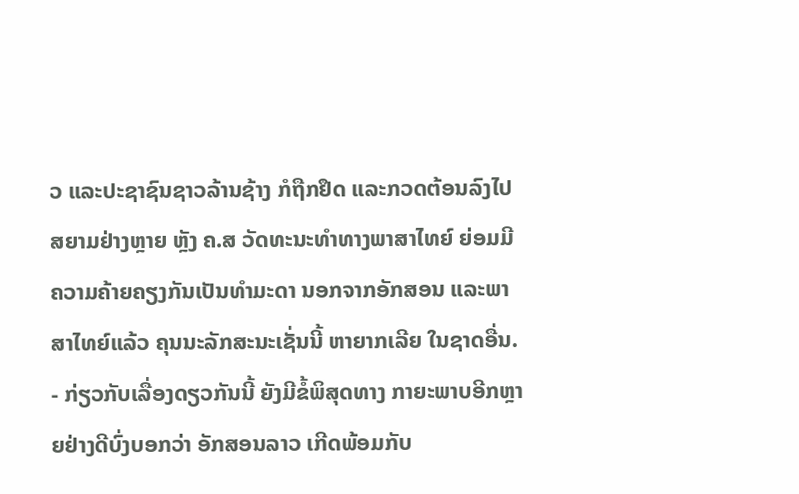ວ ແລະປະຊາຊົນຊາວລ້ານຊ້າງ ກໍຖືກຢຶດ ແລະກວດຕ້ອນລົງໄປສຍາມຢ່າງຫຼາຍ ຫຼັງ ຄ.ສ ວັດທະນະທຳທາງພາສາໄທຍ໌ ຍ່ອມມີຄວາມຄ້າຍຄຽງກັນເປັນທຳມະດາ ນອກຈາກອັກສອນ ແລະພາສາໄທຍ໌ແລ້ວ ຄຸນນະລັກສະນະເຊັ່ນນີ້ ຫາຍາກເລີຍ ໃນຊາດອື່ນ.
- ກ່ຽວກັບເລື່ອງດຽວກັນນີ້ ຍັງມີຂໍ້ພິສຸດທາງ ກາຍະພາບອີກຫຼາຍຢ່າງດີບົ່ງບອກວ່າ ອັກສອນລາວ ເກີດພ້ອມກັບ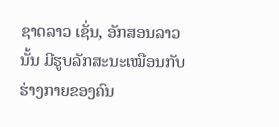ຊາດລາວ ເຊັ່ນ, ອັກສອນລາວນັ້ນ ມີຮູບລັກສະນະເໝືອນກັບ ຮ່າງກາຍຂອງຄົນ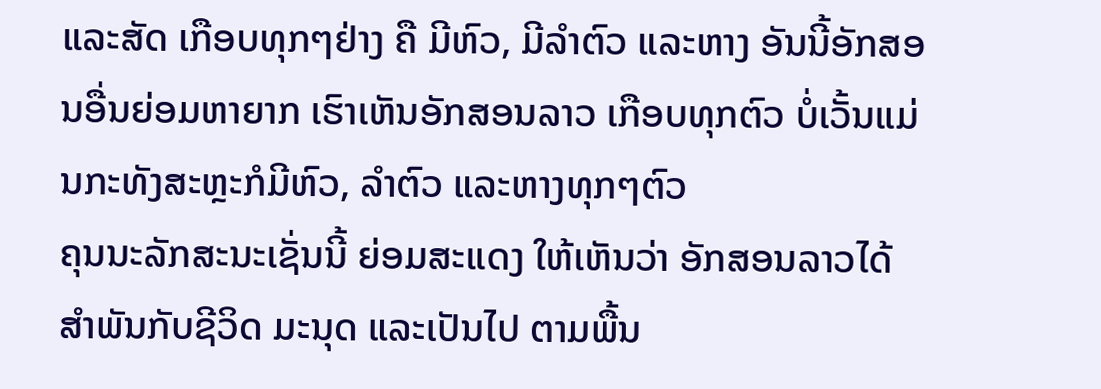ແລະສັດ ເກືອບທຸກໆຢ່າງ ຄື ມີຫົວ, ມີລໍາຕົວ ແລະຫາງ ອັນນີ້ອັກສອນອື່ນຍ່ອມຫາຍາກ ເຮົາເຫັນອັກສອນລາວ ເກືອບທຸກຕົວ ບໍ່ເວັ້ນແມ່ນກະທັງສະຫຼະກໍມີຫົວ, ລໍາຕົວ ແລະຫາງທຸກໆຕົວ
ຄຸນນະລັກສະນະເຊັ່ນນີ້ ຍ່ອມສະແດງ ໃຫ້ເຫັນວ່າ ອັກສອນລາວໄດ້ສໍາພັນກັບຊີວິດ ມະນຸດ ແລະເປັນໄປ ຕາມພື້ນ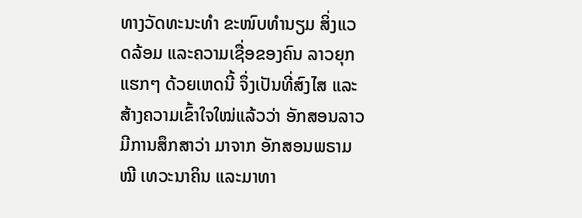ທາງວັດທະນະທຳ ຂະໜົບທໍານຽມ ສິ່ງແວດລ້ອມ ແລະຄວາມເຊື່ອຂອງຄົນ ລາວຍຸກແຮກໆ ດ້ວຍເຫດນີ້ ຈຶ່ງເປັນທີ່ສົງໄສ ແລະສ້າງຄວາມເຂົ້າໃຈໃໝ່ແລ້ວວ່າ ອັກສອນລາວ ມີການສຶກສາວ່າ ມາຈາກ ອັກສອນພຣາມໝີ ເທວະນາຄິນ ແລະມາທາ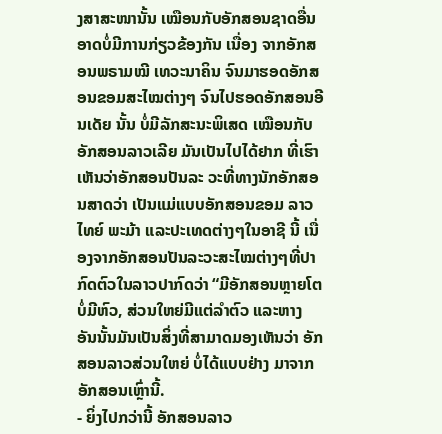ງສາສະໜານັ້ນ ເໝືອນກັບອັກສອນຊາດອື່ນ ອາດບໍ່ມີການກ່ຽວຂ້ອງກັນ ເນື່ອງ ຈາກອັກສອນພຣາມໝີ ເທວະນາຄິນ ຈົນມາຮອດອັກສອນຂອມສະໄໝຕ່າງໆ ຈົນໄປຮອດອັກສອນອີນເດັຍ ນັ້ນ ບໍ່ມີລັກສະນະພິເສດ ເໝືອນກັບອັກສອນລາວເລີຍ ມັນເປັນໄປໄດ້ຢາກ ທີ່ເຮົາເຫັນວ່າອັກສອນປັນລະ ວະທີ່ທາງນັກອັກສອນສາດວ່າ ເປັນແມ່ແບບອັກສອນຂອມ ລາວ ໄທຍ໌ ພະມ້າ ແລະປະເທດຕ່າງໆໃນອາຊີ ນີ້ ເນື່ອງຈາກອັກສອນປັນລະວະສະໄໝຕ່າງໆທີ່ປາກົດຕົວໃນລາວປາກົດວ່າ “ມີອັກສອນຫຼາຍໂຕ ບໍ່ມີຫົວ, ສ່ວນໃຫຍ່ມີແຕ່ລໍາຕົວ ແລະຫາງ ອັນນັ້ນມັນເປັນສິ່ງທີ່ສາມາດມອງເຫັນວ່າ ອັກສອນລາວສ່ວນໃຫຍ່ ບໍ່ໄດ້ແບບຢ່າງ ມາຈາກອັກສອນເຫຼົ່ານີ້.
- ຍິ່ງໄປກວ່ານີ້ ອັກສອນລາວ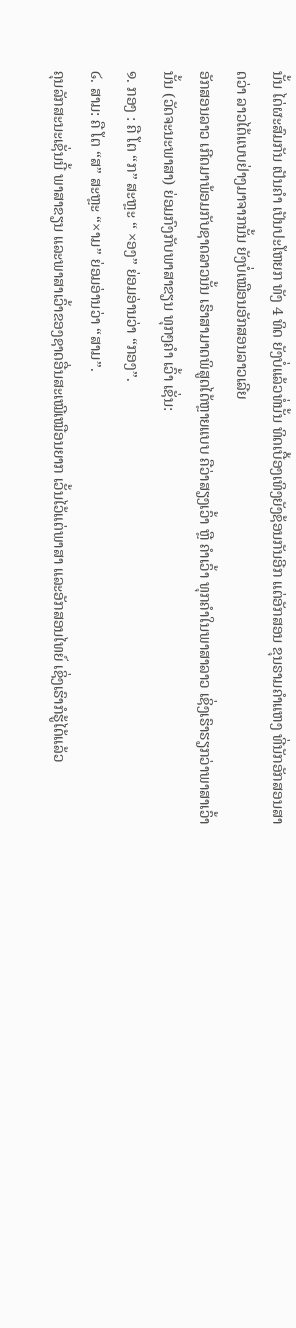ນັ້ນ ໄດ່ຜະສົມກັນ ເປັນຄຳ ເປັນປະໂຫຍກ ທັງ 4 ທິດ ຍັງບໍ່ແລ້ວທໍ່ນັ້ນ ທິດເບື້ອງເທິງຍັງຊ້ອນກັນອີກ ແຕ່ອັກສອນ ຂຸນຣາມຄຳແຫງ ທີ່ນັກອັກສອນສາດວ່າ ລາວໄດ້ແບບຢ່າງມາຈາກນັ້ນ ຍັງບໍ່ເໝືອນອັກສອນລາວເລີຍ
ອັກສອນລາວ ເກີດມາພ້ອມກັບຊາດລາວນັ້ນ ເຮົາສາມາດພິສູດໄດ້ຫຼາຍແບບ ຄືວ່າສຽງເວົ້າ ຫຼື ຄໍາເວົ້າ ທຸກຄໍາໃນພາສາລາວ ເຊິ່ງເຮົາຮຽກວ່າພາສາເວົ້ານັ້ນ (ວັດຈະນະພາສາ) ຍ່ອມກົງກັບພາສາຂຽນ ທຸກໆຄໍາ ເວົ້າ ເຊັ່ນ:
໑. ກອງ : ຄື ໂຕ “ກ” ສະຫຼະ “ ×ອງ” ຍ່ອມອ່ານວ່າ “ກອງ”.
໒. ສາມ: ຄື ໂຕ “ສ” ສະຫຼະ “×າມ” ຍ່ອມອ່ານວ່າ “ສາມ”.
ຄຸນລັກສະນະເຊັ່ນນີ້ ພາສາຂຽນ ແລະພາສາເວົ້າຂອງຊາດອື່ນສະເໝີເໝືອນຍາກ ເວັ້ນໄວ້ແຕ່ພາສາ ແລະອັກສອນໄທຍ໌ ເຊິ່ງເຮົາກໍຮູ້ໄດ້ແລ້ວ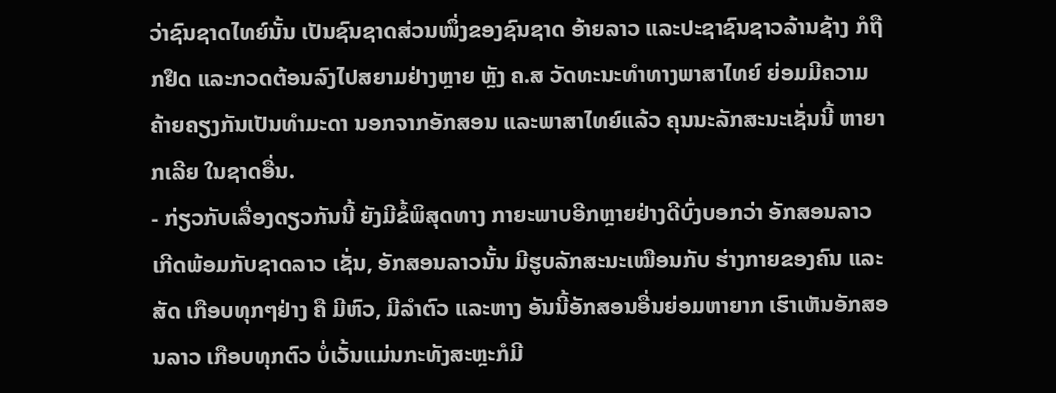ວ່າຊົນຊາດໄທຍ໌ນັ້ນ ເປັນຊົນຊາດສ່ວນໜຶ່ງຂອງຊົນຊາດ ອ້າຍລາວ ແລະປະຊາຊົນຊາວລ້ານຊ້າງ ກໍຖືກຢຶດ ແລະກວດຕ້ອນລົງໄປສຍາມຢ່າງຫຼາຍ ຫຼັງ ຄ.ສ ວັດທະນະທຳທາງພາສາໄທຍ໌ ຍ່ອມມີຄວາມຄ້າຍຄຽງກັນເປັນທຳມະດາ ນອກຈາກອັກສອນ ແລະພາສາໄທຍ໌ແລ້ວ ຄຸນນະລັກສະນະເຊັ່ນນີ້ ຫາຍາກເລີຍ ໃນຊາດອື່ນ.
- ກ່ຽວກັບເລື່ອງດຽວກັນນີ້ ຍັງມີຂໍ້ພິສຸດທາງ ກາຍະພາບອີກຫຼາຍຢ່າງດີບົ່ງບອກວ່າ ອັກສອນລາວ ເກີດພ້ອມກັບຊາດລາວ ເຊັ່ນ, ອັກສອນລາວນັ້ນ ມີຮູບລັກສະນະເໝືອນກັບ ຮ່າງກາຍຂອງຄົນ ແລະສັດ ເກືອບທຸກໆຢ່າງ ຄື ມີຫົວ, ມີລໍາຕົວ ແລະຫາງ ອັນນີ້ອັກສອນອື່ນຍ່ອມຫາຍາກ ເຮົາເຫັນອັກສອນລາວ ເກືອບທຸກຕົວ ບໍ່ເວັ້ນແມ່ນກະທັງສະຫຼະກໍມີ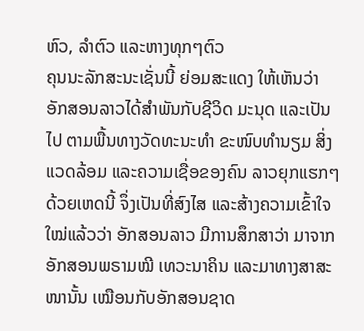ຫົວ, ລໍາຕົວ ແລະຫາງທຸກໆຕົວ
ຄຸນນະລັກສະນະເຊັ່ນນີ້ ຍ່ອມສະແດງ ໃຫ້ເຫັນວ່າ ອັກສອນລາວໄດ້ສໍາພັນກັບຊີວິດ ມະນຸດ ແລະເປັນໄປ ຕາມພື້ນທາງວັດທະນະທຳ ຂະໜົບທໍານຽມ ສິ່ງແວດລ້ອມ ແລະຄວາມເຊື່ອຂອງຄົນ ລາວຍຸກແຮກໆ ດ້ວຍເຫດນີ້ ຈຶ່ງເປັນທີ່ສົງໄສ ແລະສ້າງຄວາມເຂົ້າໃຈໃໝ່ແລ້ວວ່າ ອັກສອນລາວ ມີການສຶກສາວ່າ ມາຈາກ ອັກສອນພຣາມໝີ ເທວະນາຄິນ ແລະມາທາງສາສະໜານັ້ນ ເໝືອນກັບອັກສອນຊາດ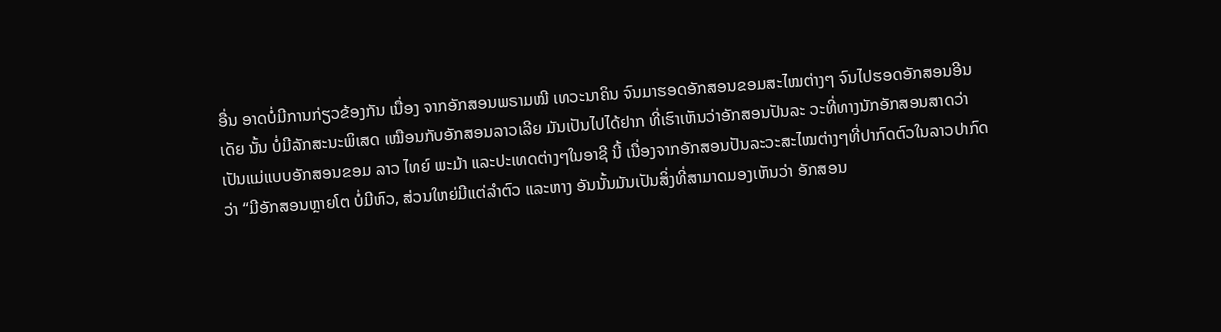ອື່ນ ອາດບໍ່ມີການກ່ຽວຂ້ອງກັນ ເນື່ອງ ຈາກອັກສອນພຣາມໝີ ເທວະນາຄິນ ຈົນມາຮອດອັກສອນຂອມສະໄໝຕ່າງໆ ຈົນໄປຮອດອັກສອນອີນເດັຍ ນັ້ນ ບໍ່ມີລັກສະນະພິເສດ ເໝືອນກັບອັກສອນລາວເລີຍ ມັນເປັນໄປໄດ້ຢາກ ທີ່ເຮົາເຫັນວ່າອັກສອນປັນລະ ວະທີ່ທາງນັກອັກສອນສາດວ່າ ເປັນແມ່ແບບອັກສອນຂອມ ລາວ ໄທຍ໌ ພະມ້າ ແລະປະເທດຕ່າງໆໃນອາຊີ ນີ້ ເນື່ອງຈາກອັກສອນປັນລະວະສະໄໝຕ່າງໆທີ່ປາກົດຕົວໃນລາວປາກົດວ່າ “ມີອັກສອນຫຼາຍໂຕ ບໍ່ມີຫົວ, ສ່ວນໃຫຍ່ມີແຕ່ລໍາຕົວ ແລະຫາງ ອັນນັ້ນມັນເປັນສິ່ງທີ່ສາມາດມອງເຫັນວ່າ ອັກສອນ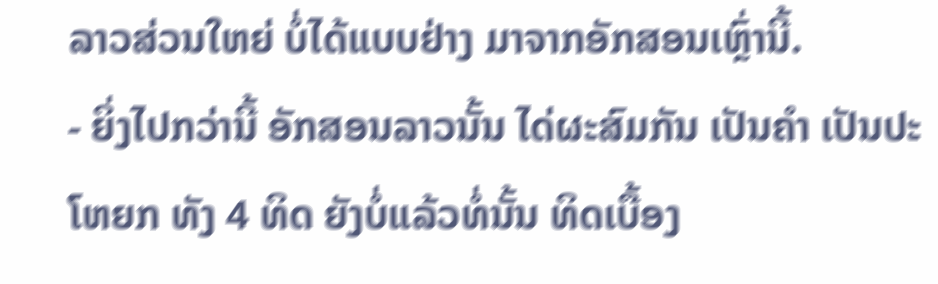ລາວສ່ວນໃຫຍ່ ບໍ່ໄດ້ແບບຢ່າງ ມາຈາກອັກສອນເຫຼົ່ານີ້.
- ຍິ່ງໄປກວ່ານີ້ ອັກສອນລາວນັ້ນ ໄດ່ຜະສົມກັນ ເປັນຄຳ ເປັນປະໂຫຍກ ທັງ 4 ທິດ ຍັງບໍ່ແລ້ວທໍ່ນັ້ນ ທິດເບື້ອງ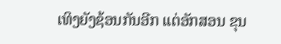ເທິງຍັງຊ້ອນກັນອີກ ແຕ່ອັກສອນ ຂຸນ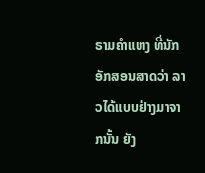ຣາມຄຳແຫງ ທີ່ນັກອັກສອນສາດວ່າ ລາວໄດ້ແບບຢ່າງມາຈາກນັ້ນ ຍັງ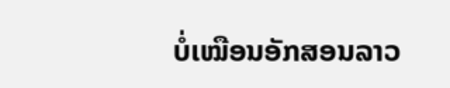ບໍ່ເໝືອນອັກສອນລາວ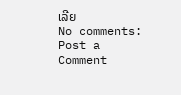ເລີຍ
No comments:
Post a Comment